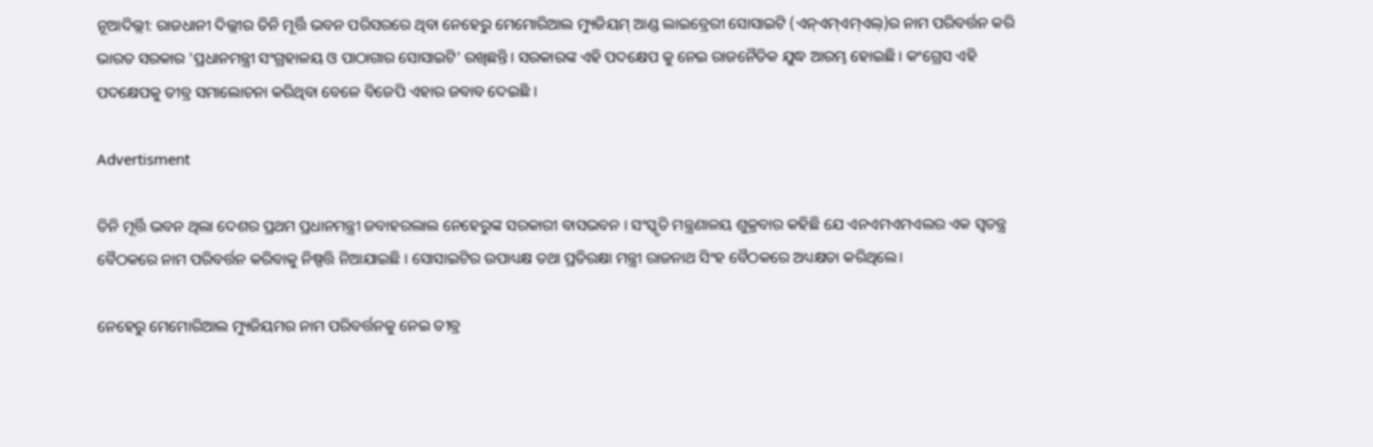ନୂଆଦିଲ୍ଲୀ: ରାଜଧାନୀ ଦିଲ୍ଲୀର ତିନି ମୂର୍ତ୍ତି ଭବନ ପରିସରରେ ଥିବା ନେହେରୁ ମେମୋରିଆଲ ମ୍ୟୁଜିୟମ୍ ଆଣ୍ଡ ଲାଇବ୍ରେରୀ ସୋସାଇଟି (ଏନ୍ଏମ୍ଏମ୍ଏଲ୍)ର ନାମ ପରିବର୍ତ୍ତନ କରି ଭାରତ ସରକାର 'ପ୍ରଧାନମନ୍ତ୍ରୀ ସଂଗ୍ରହାଳୟ ଓ ପାଠାଗାର ସୋସାଇଟି' ରଖିଛନ୍ତି। ସରକାରଙ୍କ ଏହି ପଦକ୍ଷେପ କୁ ନେଇ ରାଜନୈତିକ ଯୁଦ୍ଧ ଆରମ୍ଭ ହୋଇଛି । କଂଗ୍ରେସ ଏହି ପଦକ୍ଷେପକୁ ତୀବ୍ର ସମାଲୋଚନା କରିଥିବା ବେଳେ ବିଜେପି ଏହାର ଜବାବ ଦେଇଛି ।

Advertisment

ତିନି ମୂର୍ତ୍ତି ଭବନ ଥିଲା ଦେଶର ପ୍ରଥମ ପ୍ରଧାନମନ୍ତ୍ରୀ ଜବାହରଲାଲ ନେହେରୁଙ୍କ ସରକାରୀ ବାସଭବନ । ସଂସ୍କୃତି ମନ୍ତ୍ରଣାଳୟ ଶୁକ୍ରବାର କହିଛି ଯେ ଏନଏମଏମଏଲର ଏକ ସ୍ୱତନ୍ତ୍ର ବୈଠକରେ ନାମ ପରିବର୍ତ୍ତନ କରିବାକୁ ନିଷ୍ପତ୍ତି ନିଆଯାଇଛି । ସୋସାଇଟିର ଉପାଧ୍ୟକ୍ଷ ତଥା ପ୍ରତିରକ୍ଷା ମନ୍ତ୍ରୀ ରାଜନାଥ ସିଂହ ବୈଠକରେ ଅଧ୍ୟକ୍ଷତା କରିଥିଲେ।

ନେହେରୁ ମେମୋରିଆଲ ମ୍ୟୁଜିୟମର ନାମ ପରିବର୍ତ୍ତନକୁ ନେଇ ତୀବ୍ର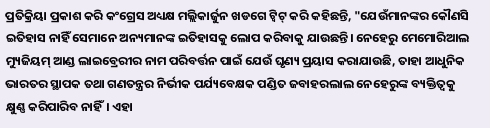ପ୍ରତିକ୍ରିୟା ପ୍ରକାଶ କରି କଂଗ୍ରେସ ଅଧ୍ୟକ୍ଷ ମଲ୍ଲିକାର୍ଜୁନ ଖଡଗେ ଟ୍ୱିଟ୍ କରି କହିଛନ୍ତି, "ଯେଉଁମାନଙ୍କର କୌଣସି ଇତିହାସ ନାହିଁ ସେମାନେ ଅନ୍ୟମାନଙ୍କ ଇତିହାସକୁ ଲୋପ କରିବାକୁ ଯାଉଛନ୍ତି। ନେହେରୁ ମେମୋରିଆଲ ମ୍ୟୁଜିୟମ୍ ଆଣ୍ଡ ଲାଇବ୍ରେରୀର ନାମ ପରିବର୍ତ୍ତନ ପାଇଁ ଯେଉଁ ଘୃଣ୍ୟ ପ୍ରୟାସ କରାଯାଉଛି, ତାହା ଆଧୁନିକ ଭାରତର ସ୍ଥାପକ ତଥା ଗଣତନ୍ତ୍ରର ନିର୍ଭୀକ ପର୍ଯ୍ୟବେକ୍ଷକ ପଣ୍ଡିତ ଜବାହରଲାଲ ନେହେରୁଙ୍କ ବ୍ୟକ୍ତିତ୍ବକୁ କ୍ଷୁଣ୍ଣ କରିପାରିବ ନାହିଁ। ଏହା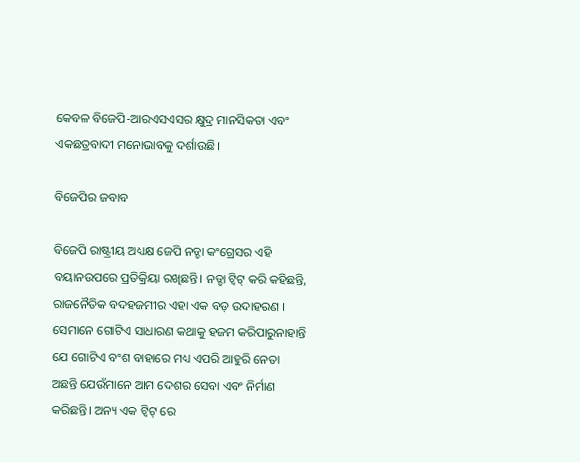କେବଳ ବିଜେପି-ଆରଏସଏସର କ୍ଷୁଦ୍ର ମାନସିକତା ଏବଂ ଏକଛତ୍ରବାଦୀ ମନୋଭାବକୁ ଦର୍ଶାଉଛି।

ବିଜେପିର ଜବାବ

ବିଜେପି ରାଷ୍ଟ୍ରୀୟ ଅଧ୍ୟକ୍ଷ ଜେପି ନଡ୍ଡା କଂଗ୍ରେସର ଏହି ବୟାନଉପରେ ପ୍ରତିକ୍ରିୟା ରଖିଛନ୍ତି। ନଡ୍ଡା ଟ୍ୱିଟ୍ କରି କହିଛନ୍ତି, ରାଜନୈତିକ ବଦହଜମୀର ଏହା ଏକ ବଡ଼ ଉଦାହରଣ । ସେମାନେ ଗୋଟିଏ ସାଧାରଣ କଥାକୁ ହଜମ କରିପାରୁନାହାନ୍ତି ଯେ ଗୋଟିଏ ବଂଶ ବାହାରେ ମଧ୍ୟ ଏପରି ଆହୁରି ନେତା ଅଛନ୍ତି ଯେଉଁମାନେ ଆମ ଦେଶର ସେବା ଏବଂ ନିର୍ମାଣ କରିଛନ୍ତି। ଅନ୍ୟ ଏକ ଟ୍ୱିଟ୍ ରେ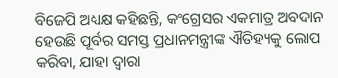ବିଜେପି ଅଧ୍ୟକ୍ଷ କହିଛନ୍ତି, କଂଗ୍ରେସର ଏକମାତ୍ର ଅବଦାନ ହେଉଛି ପୂର୍ବର ସମସ୍ତ ପ୍ରଧାନମନ୍ତ୍ରୀଙ୍କ ଐତିହ୍ୟକୁ ଲୋପ କରିବା, ଯାହା ଦ୍ୱାରା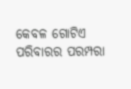କେବଳ ଗୋଟିଏ ପରିବାରର ପରମ୍ପରା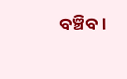ବଞ୍ଚିବ।